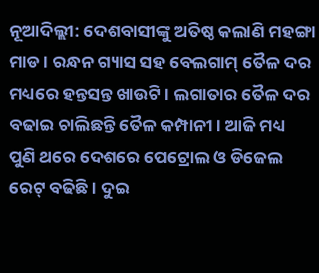ନୂଆଦିଲ୍ଲୀ: ଦେଶବାସୀଙ୍କୁ ଅତିଷ୍ଠ କଲାଣି ମହଙ୍ଗା ମାଡ । ରନ୍ଧନ ଗ୍ୟାସ ସହ ବେଲଗାମ୍ ତୈଳ ଦର ମଧ୍ୟରେ ହନ୍ତସନ୍ତ ଖାଉଟି । ଲଗାତାର ତୈଳ ଦର ବଢାଇ ଚାଲିଛନ୍ତି ତୈଳ କମ୍ପାନୀ । ଆଜି ମଧ୍ୟ ପୁଣି ଥରେ ଦେଶରେ ପେଟ୍ରୋଲ ଓ ଡିଜେଲ ରେଟ୍ ବଢିଛି । ଦୁଇ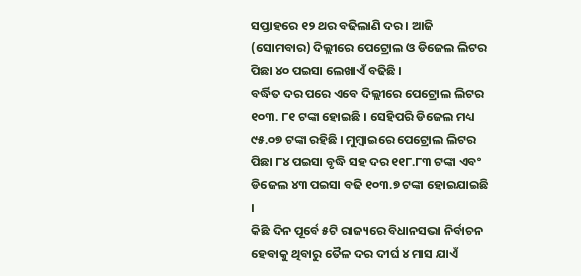ସପ୍ତାହରେ ୧୨ ଥର ବଢିଲାଣି ଦର । ଆଜି (ସୋମବାର) ଦିଲ୍ଲୀରେ ପେଟ୍ରୋଲ ଓ ଡିଜେଲ ଲିଟର ପିଛା ୪୦ ପଇସା ଲେଖାଏଁ ବଢିଛି ।
ବର୍ଦ୍ଧିତ ଦର ପରେ ଏବେ ଦିଲ୍ଲୀରେ ପେଟ୍ରୋଲ ଲିଟର ୧୦୩. ୮୧ ଟଙ୍କା ହୋଇଛି । ସେହିପରି ଡିଜେଲ ମଧ୍ୟ ୯୫.୦୭ ଟଙ୍କା ରହିଛି । ମୁମ୍ବାଇରେ ପେଟ୍ରୋଲ ଲିଟର ପିଛା ୮୪ ପଇସା ବୃଦ୍ଧି ସହ ଦର ୧୧୮.୮୩ ଟଙ୍କା ଏବଂ ଡିଜେଲ ୪୩ ପଇସା ବଢି ୧୦୩.୭ ଟଙ୍କା ହୋଇଯାଇଛି ।
କିଛି ଦିନ ପୂର୍ବେ ୫ଟି ରାଜ୍ୟରେ ବିଧାନସଭା ନିର୍ବାଚନ ହେବାକୁ ଥିବାରୁ ତୈଳ ଦର ଦୀର୍ଘ ୪ ମାସ ଯାଏଁ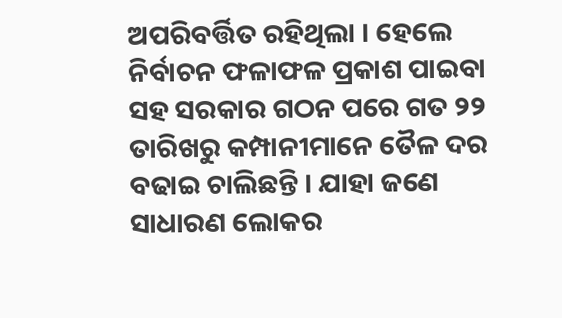ଅପରିବର୍ତ୍ତିତ ରହିଥିଲା । ହେଲେ ନିର୍ବାଚନ ଫଳାଫଳ ପ୍ରକାଶ ପାଇବା ସହ ସରକାର ଗଠନ ପରେ ଗତ ୨୨ ତାରିଖରୁ କମ୍ପାନୀମାନେ ତୈଳ ଦର ବଢାଇ ଚାଲିଛନ୍ତି । ଯାହା ଜଣେ ସାଧାରଣ ଲୋକର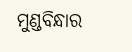ମୁଣ୍ଡବିନ୍ଧାର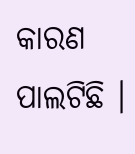କାରଣ ପାଲଟିଛି ।